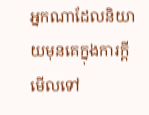អ្នកណាដែលនិយាយមុនគេក្នុងការក្តី មើលទៅ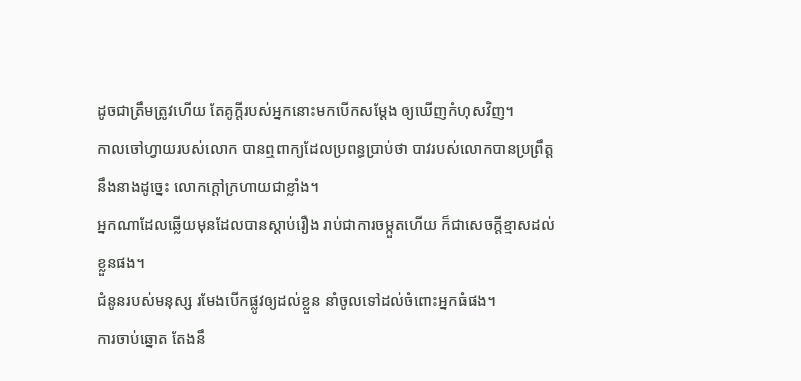ដូចជាត្រឹមត្រូវហើយ តែគូក្តីរបស់អ្នកនោះមកបើកសម្ដែង ឲ្យឃើញកំហុសវិញ។
កាលចៅហ្វាយរបស់លោក បានឮពាក្យដែលប្រពន្ធប្រាប់ថា បាវរបស់លោកបានប្រព្រឹត្តនឹងនាងដូច្នេះ លោកក្តៅក្រហាយជាខ្លាំង។
អ្នកណាដែលឆ្លើយមុនដែលបានស្តាប់រឿង រាប់ជាការចម្កួតហើយ ក៏ជាសេចក្ដីខ្មាសដល់ខ្លួនផង។
ជំនូនរបស់មនុស្ស រមែងបើកផ្លូវឲ្យដល់ខ្លួន នាំចូលទៅដល់ចំពោះអ្នកធំផង។
ការចាប់ឆ្នោត តែងនឹ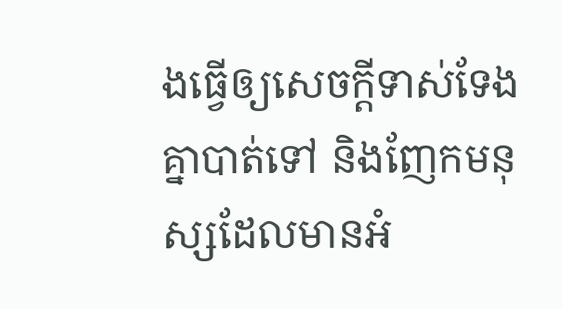ងធ្វើឲ្យសេចក្ដីទាស់ទែងគ្នាបាត់ទៅ និងញែកមនុស្សដែលមានអំ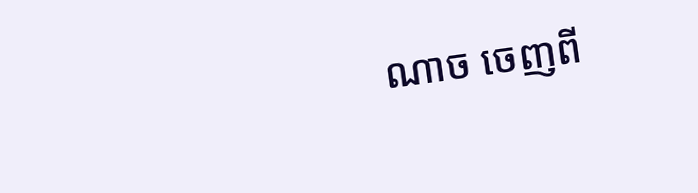ណាច ចេញពី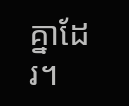គ្នាដែរ។